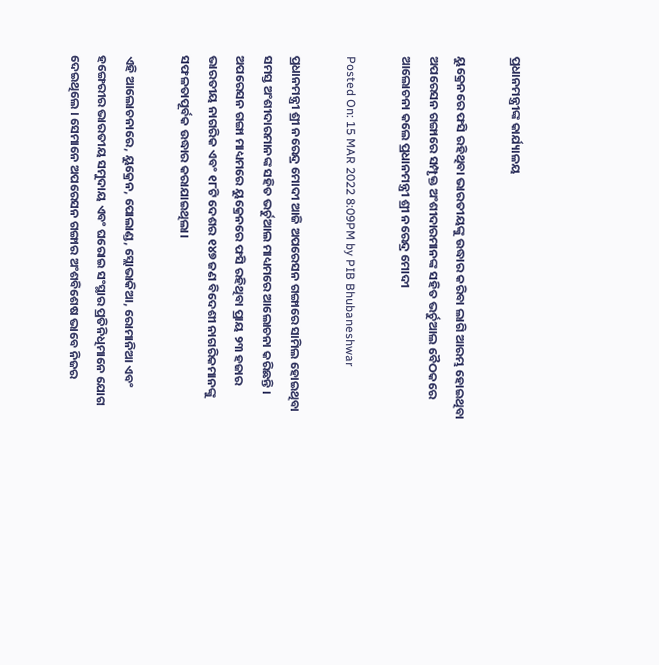ପ୍ରଧାନମନ୍ତ୍ରୀଙ୍କ କାର୍ଯ୍ୟାଳୟ

ୟୁକ୍ରେନରେ ଫସି ରହିଥିବା ଭାରତୀୟଙ୍କୁ ଉଦ୍ଧାର କରିବା ଲାଗି ଆରମ୍ଭ ହୋଇଥିବା ଅପରେସନ ଗଙ୍ଗାରେ ସମ୍ପୃକ୍ତ ଅଂଶୀଦାରମାନଙ୍କ ସହିତ ଭର୍ଚୁଆଲ ବୈଠକରେ ଆଲୋଚନା କଲେ ପ୍ରଧାନମନ୍ତ୍ରୀ ଶ୍ରୀ ନରେନ୍ଦ୍ର ମୋଦୀ

Posted On: 15 MAR 2022 8:09PM by PIB Bhubaneshwar

ପ୍ରଧାନମନ୍ତ୍ରୀ ଶ୍ରୀ ନରେନ୍ଦ୍ର ମୋଦୀ ଆଜି ଅପରେସନ ଗଙ୍ଗାରେ ସାମିଲ ହୋଇଥିବା ସମସ୍ତ ଅଂଶୀଦାରମାନଙ୍କ ସହିତ ଭର୍ଚୁଆଲ ମାଧ୍ୟମରେ ଆଲୋଚନା କରିଛନ୍ତି । ଅପରେସନ ଗଙ୍ଗା ମାଧ୍ୟମରେ ୟୁକ୍ରେନରେ ଫସି ରହିଥିବା ପ୍ରାୟ ୨୩ ହଜାର ଭାରତୀୟ ନାଗରିକ ଏବଂ ୧୮ଟି ଦେଶର ୧୪୭ ଜଣ ବିଦେଶୀ ନାଗରିକମାନଙ୍କୁ ସଫଳତାପୂର୍ବକ ଉଦ୍ଧାର କରାଯାଇଥିଲା।

ଏହି ଆଲୋଚନାରେ, ୟୁକ୍ରେନ, ପୋଲାଣ୍ଡ, ସ୍ଲୋଭାକିଆ, ରୋମାନିଆ ଏବଂ ହଙ୍ଗେରୀର ଭାରତୀୟ ସମୁଦାୟ ଏବଂ ଘରୋଇ ସଂସ୍ଥାର ପ୍ରତିନିଧିମାନେ ଯୋଗ ଦେଇଥିଲେ । ସେମାନେ ଅପରେସନ ଗଙ୍ଗାର ଅଂଶବିଶେଷ ଭାବେ ନିଜର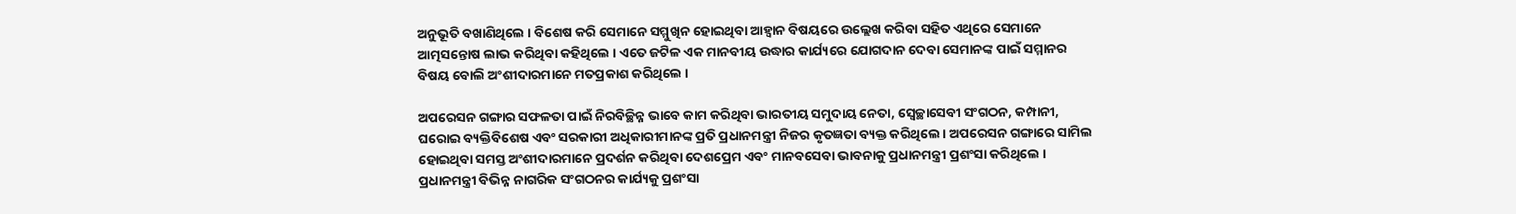ଅନୁଭୂତି ବଖାଣିଥିଲେ । ବିଶେଷ କରି ସେମାନେ ସମ୍ମୁଖିନ ହୋଇଥିବା ଆହ୍ବାନ ବିଷୟରେ ଉଲ୍ଲେଖ କରିବା ସହିତ ଏଥିରେ ସେମାନେ ଆତ୍ମସନ୍ତୋଷ ଲାଭ କରିଥିବା କହିଥିଲେ । ଏତେ ଜଟିଳ ଏକ ମାନବୀୟ ଉଦ୍ଧାର କାର୍ଯ୍ୟରେ ଯୋଗଦାନ ଦେବା ସେମାନଙ୍କ ପାଇଁ ସମ୍ମାନର ବିଷୟ ବୋଲି ଅଂଶୀଦାରମାନେ ମତପ୍ରକାଶ କରିଥିଲେ ।

ଅପରେସନ ଗଙ୍ଗାର ସଫଳତା ପାଇଁ ନିରବିଚ୍ଛିନ୍ନ ଭାବେ କାମ କରିଥିବା ଭାରତୀୟ ସମୁଦାୟ ନେତା, ସ୍ବେଚ୍ଛାସେବୀ ସଂଗଠନ, କମ୍ପାନୀ, ଘରୋଇ ବ୍ୟକ୍ତିବିଶେଷ ଏବଂ ସରକାରୀ ଅଧିକାରୀମାନଙ୍କ ପ୍ରତି ପ୍ରଧାନମନ୍ତ୍ରୀ ନିଜର କୃତଜ୍ଞତା ବ୍ୟକ୍ତ କରିଥିଲେ । ଅପରେସନ ଗଙ୍ଗାରେ ସାମିଲ ହୋଇଥିବା ସମସ୍ତ ଅଂଶୀଦାରମାନେ ପ୍ରଦର୍ଶନ କରିଥିବା ଦେଶପ୍ରେମ ଏବଂ ମାନବସେବା ଭାବନାକୁ ପ୍ରଧାନମନ୍ତ୍ରୀ ପ୍ରଶଂସା କରିଥିଲେ । ପ୍ରଧାନମନ୍ତ୍ରୀ ବିଭିନ୍ନ ନାଗରିକ ସଂଗଠନର କାର୍ଯ୍ୟକୁ ପ୍ରଶଂସା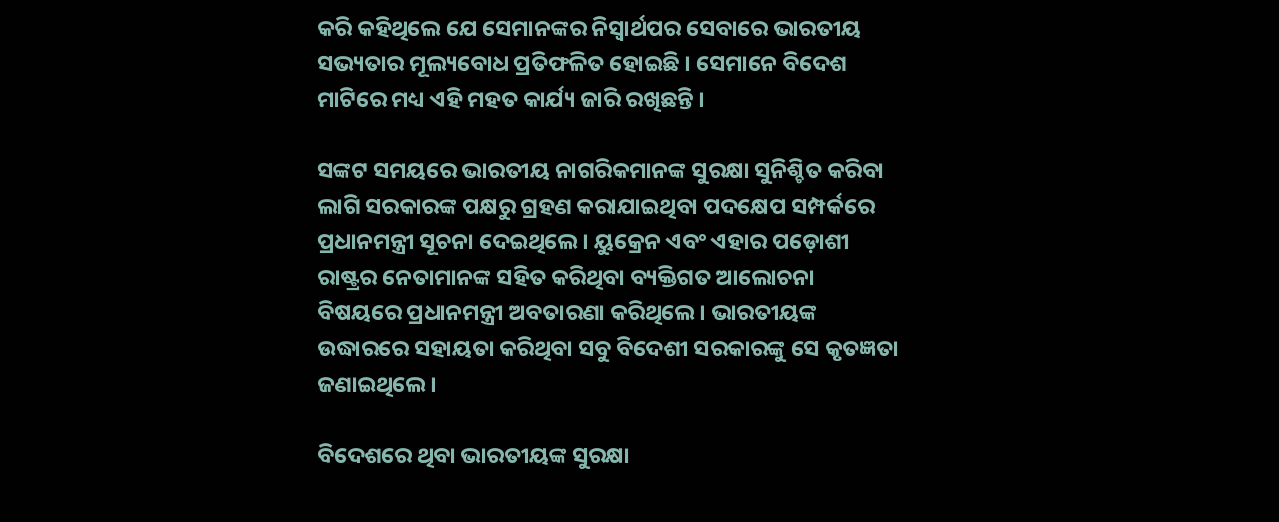କରି କହିଥିଲେ ଯେ ସେମାନଙ୍କର ନିସ୍ବାର୍ଥପର ସେବାରେ ଭାରତୀୟ ସଭ୍ୟତାର ମୂଲ୍ୟବୋଧ ପ୍ରତିଫଳିତ ହୋଇଛି । ସେମାନେ ବିଦେଶ ମାଟିରେ ମଧ୍ୟ ଏହି ମହତ କାର୍ଯ୍ୟ ଜାରି ରଖିଛନ୍ତି ।

ସଙ୍କଟ ସମୟରେ ଭାରତୀୟ ନାଗରିକମାନଙ୍କ ସୁରକ୍ଷା ସୁନିଶ୍ଚିତ କରିବା ଲାଗି ସରକାରଙ୍କ ପକ୍ଷରୁ ଗ୍ରହଣ କରାଯାଇଥିବା ପଦକ୍ଷେପ ସମ୍ପର୍କରେ ପ୍ରଧାନମନ୍ତ୍ରୀ ସୂଚନା ଦେଇଥିଲେ । ୟୁକ୍ରେନ ଏବଂ ଏହାର ପଡ଼ୋଶୀ ରାଷ୍ଟ୍ରର ନେତାମାନଙ୍କ ସହିତ କରିଥିବା ବ୍ୟକ୍ତିଗତ ଆଲୋଚନା ବିଷୟରେ ପ୍ରଧାନମନ୍ତ୍ରୀ ଅବତାରଣା କରିଥିଲେ । ଭାରତୀୟଙ୍କ ଉଦ୍ଧାରରେ ସହାୟତା କରିଥିବା ସବୁ ବିଦେଶୀ ସରକାରଙ୍କୁ ସେ କୃତଜ୍ଞତା ଜଣାଇଥିଲେ ।

ବିଦେଶରେ ଥିବା ଭାରତୀୟଙ୍କ ସୁରକ୍ଷା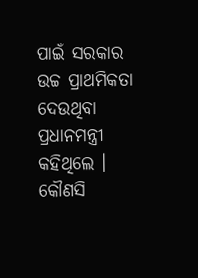ପାଇଁ ସରକାର ଉଚ୍ଚ ପ୍ରାଥମିକତା ଦେଉଥିବା ପ୍ରଧାନମନ୍ତ୍ରୀ କହିଥିଲେ । କୌଣସି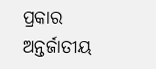ପ୍ରକାର ଅନ୍ତର୍ଜାତୀୟ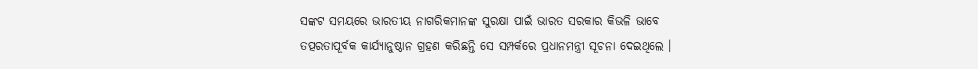ସଙ୍କଟ ସମୟରେ ଭାରତୀୟ ନାଗରିକମାନଙ୍କ ସୁରକ୍ଷା ପାଇଁ ଭାରତ ସରକାର କିଭଳି ଭାବେ ତତ୍ପରତାପୂର୍ବକ କାର୍ଯ୍ୟାନୁଷ୍ଠାନ ଗ୍ରହଣ କରିଛନ୍ତି ସେ ସମ୍ପର୍କରେ ପ୍ରଧାନମନ୍ତ୍ରୀ ସୂଚନା ଦେଇଥିଲେ ।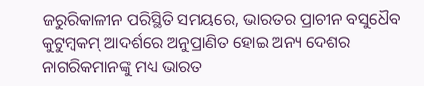ଜରୁରିକାଳୀନ ପରିସ୍ଥିତି ସମୟରେ, ଭାରତର ପ୍ରାଚୀନ ବସୁଧୈବ କୁଟୁମ୍ବକମ୍‌ ଆଦର୍ଶରେ ଅନୁପ୍ରାଣିତ ହୋଇ ଅନ୍ୟ ଦେଶର ନାଗରିକମାନଙ୍କୁ ମଧ୍ୟ ଭାରତ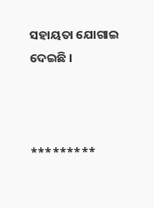ସହାୟତା ଯୋଗାଇ ଦେଇଛି ।



*********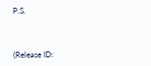P.S.



(Release ID: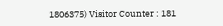1806375) Visitor Counter : 181